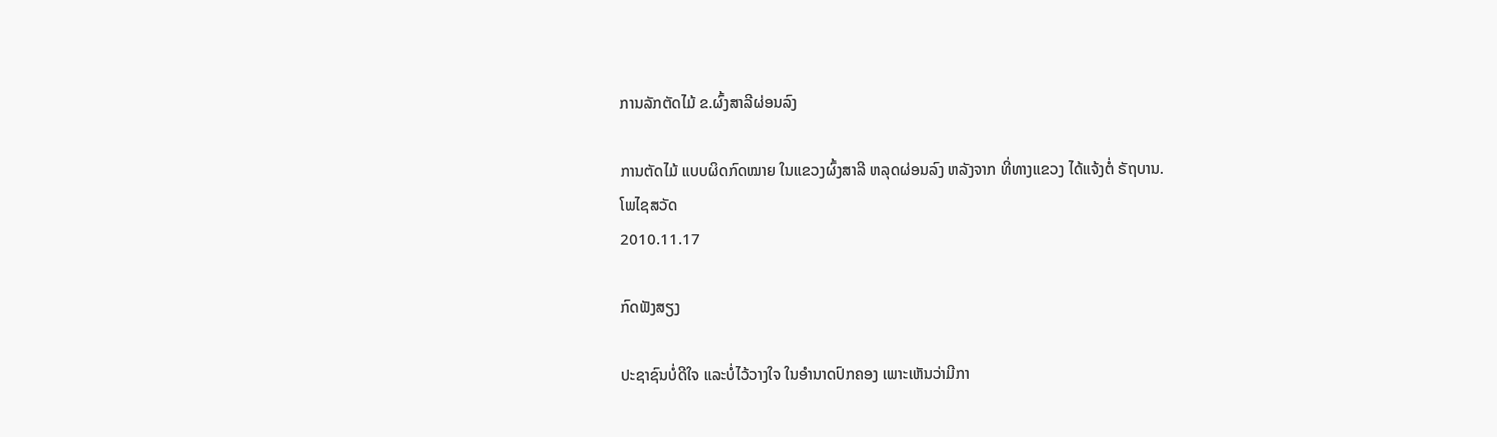ການລັກຕັດໄມ້ ຂ.ຜົ້ງສາລີຜ່ອນລົງ

ການຕັດໄມ້ ແບບຜິດກົດໝາຍ ໃນແຂວງຜົ້ງສາລີ ຫລຸດຜ່ອນລົງ ຫລັງຈາກ ທີ່ທາງແຂວງ ໄດ້ແຈ້ງຕໍ່ ຣັຖບານ.
ໂພໄຊສວັດ
2010.11.17

ກົດຟັງສຽງ

ປະຊາຊົນບໍ່ດີໃຈ ແລະບໍ່ໄວ້ວາງໃຈ ໃນອຳນາດປົກຄອງ ເພາະເຫັນວ່າມີກາ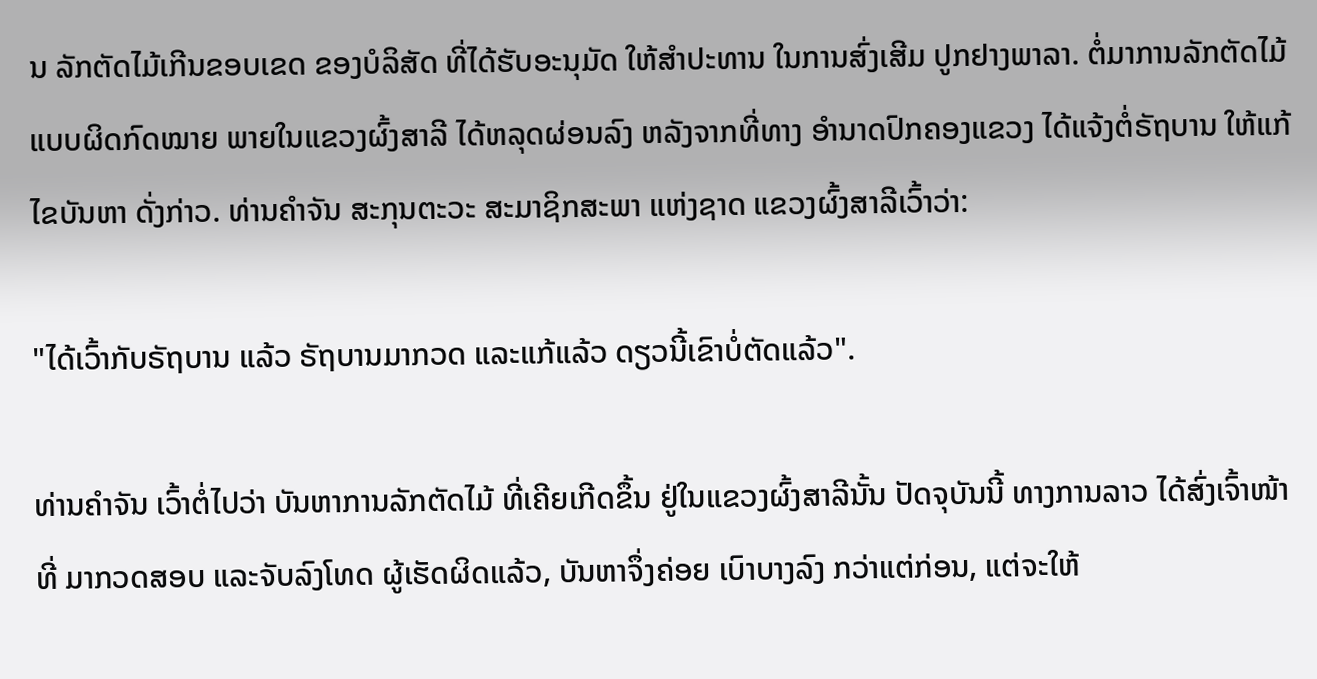ນ ລັກຕັດໄມ້ເກີນຂອບເຂດ ຂອງບໍລິສັດ ທີ່ໄດ້ຮັບອະນຸມັດ ໃຫ້ສຳປະທານ ໃນການສົ່ງເສີມ ປູກຢາງພາລາ. ຕໍ່ມາການລັກຕັດໄມ້ ແບບຜິດກົດໝາຍ ພາຍໃນແຂວງຜົ້ງສາລີ ໄດ້ຫລຸດຜ່ອນລົງ ຫລັງຈາກທີ່ທາງ ອຳນາດປົກຄອງແຂວງ ໄດ້ແຈ້ງຕໍ່ຣັຖບານ ໃຫ້ແກ້ໄຂບັນຫາ ດັ່ງກ່າວ. ທ່ານຄຳຈັນ ສະກຸນຕະວະ ສະມາຊິກສະພາ ແຫ່ງຊາດ ແຂວງຜົ້ງສາລີເວົ້າວ່າ:

"ໄດ້ເວົ້າກັບຣັຖບານ ແລ້ວ ຣັຖບານມາກວດ ແລະແກ້ແລ້ວ ດຽວນີ້ເຂົາບໍ່ຕັດແລ້ວ".

ທ່ານຄຳຈັນ ເວົ້າຕໍ່ໄປວ່າ ບັນຫາການລັກຕັດໄມ້ ທີ່ເຄີຍເກີດຂຶ້ນ ຢູ່ໃນແຂວງຜົ້ງສາລີນັ້ນ ປັດຈຸບັນນີ້ ທາງການລາວ ໄດ້ສົ່ງເຈົ້າໜ້າທີ່ ມາກວດສອບ ແລະຈັບລົງໂທດ ຜູ້ເຮັດຜິດແລ້ວ, ບັນຫາຈຶ່ງຄ່ອຍ ເບົາບາງລົງ ກວ່າແຕ່ກ່ອນ, ແຕ່ຈະໃຫ້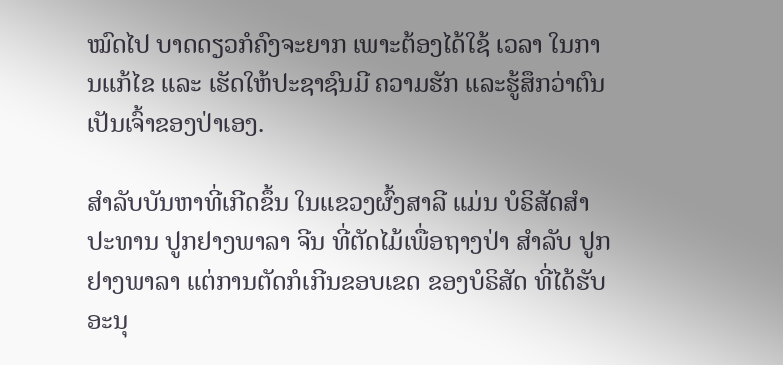ໝົດໄປ ບາດດຽວກໍຄົງຈະຍາກ ເພາະຕ້ອງໄດ້ໃຊ້ ເວລາ ໃນການແກ້ໄຂ ແລະ ເຮັດໃຫ້ປະຊາຊົນມີ ຄວາມຮັກ ແລະຮູ້ສຶກວ່າຕົນ ເປັນເຈົ້າຂອງປ່າເອງ.

ສຳລັບບັນຫາທີ່ເກີດຂຶ້ນ ໃນແຂວງຜົ້ງສາລີ ແມ່ນ ບໍຣິສັດສຳປະທານ ປູກຢາງພາລາ ຈີນ ທີ່ຕັດໄມ້ເພື່ອຖາງປ່າ ສຳລັບ ປູກຢາງພາລາ ແຕ່ການຕັດກໍເກີນຂອບເຂດ ຂອງບໍຣິສັດ ທີ່ໄດ້ຮັບອະນຸ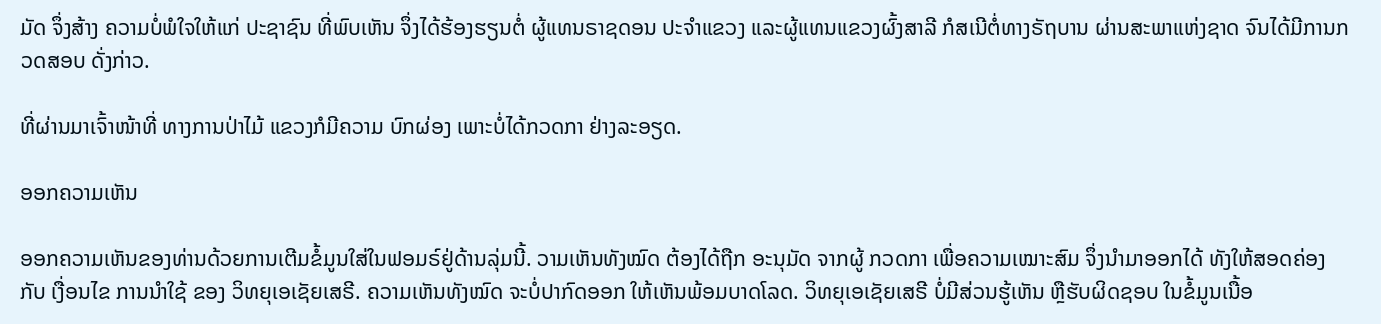ມັດ ຈຶ່ງສ້າງ ຄວາມບໍ່ພໍໃຈໃຫ້ແກ່ ປະຊາຊົນ ທີ່ພົບເຫັນ ຈຶ່ງໄດ້ຮ້ອງຮຽນຕໍ່ ຜູ້ແທນຣາຊດອນ ປະຈຳແຂວງ ແລະຜູ້ແທນແຂວງຜົ້ງສາລີ ກໍສເນີຕໍ່ທາງຣັຖບານ ຜ່ານສະພາແຫ່ງຊາດ ຈົນໄດ້ມີການກວດສອບ ດັ່ງກ່າວ.

ທີ່ຜ່ານມາເຈົ້າໜ້າທີ່ ທາງການປ່າໄມ້ ແຂວງກໍມີຄວາມ ບົກຜ່ອງ ເພາະບໍ່ໄດ້ກວດກາ ຢ່າງລະອຽດ.

ອອກຄວາມເຫັນ

ອອກຄວາມເຫັນຂອງທ່ານດ້ວຍການເຕີມຂໍ້ມູນໃສ່ໃນຟອມຣ໌ຢູ່ດ້ານລຸ່ມນີ້. ວາມເຫັນທັງໝົດ ຕ້ອງໄດ້ຖືກ ອະນຸມັດ ຈາກຜູ້ ກວດກາ ເພື່ອຄວາມເໝາະສົມ ຈຶ່ງນໍາມາອອກໄດ້ ທັງໃຫ້ສອດຄ່ອງ ກັບ ເງື່ອນໄຂ ການນຳໃຊ້ ຂອງ ວິທຍຸເອເຊັຍເສຣີ. ຄວາມເຫັນທັງໝົດ ຈະບໍ່ປາກົດອອກ ໃຫ້ເຫັນພ້ອມບາດໂລດ. ວິທຍຸເອເຊັຍເສຣີ ບໍ່ມີສ່ວນຮູ້ເຫັນ ຫຼືຮັບຜິດຊອບ ໃນຂໍ້ມູນເນື້ອ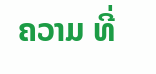ຄວາມ ທີ່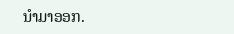ນໍາມາອອກ.